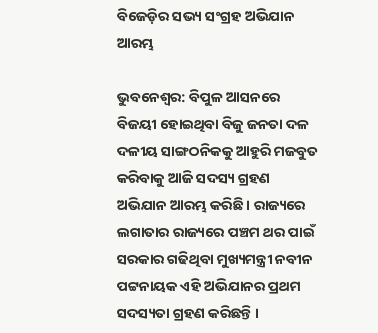ବିଜେଡ଼ିର ସଭ୍ୟ ସଂଗ୍ରହ ଅଭିଯାନ ଆରମ୍ଭ

ଭୁବନେଶ୍ୱର: ବିପୁଳ ଆସନରେ ବିଜୟୀ ହୋଇଥିବା ବିଜୁ ଜନତା ଦଳ  ଦଳୀୟ ସାଙ୍ଗଠନିକକୁ ଆହୁରି ମଜବୁତ କରିବାକୁ ଆଜି ସଦସ୍ୟ ଗ୍ରହଣ ଅଭିଯାନ ଆରମ୍ଭ କରିଛି । ରାଜ୍ୟରେ ଲଗାତାର ରାଜ୍ୟରେ ପଞ୍ଚମ ଥର ପାଇଁ ସରକାର ଗଢିଥିବା ମୁଖ୍ୟମନ୍ତ୍ରୀ ନବୀନ ପଟ୍ଟନାୟକ ଏହି ଅଭିଯାନର ପ୍ରଥମ ସଦସ୍ୟତା ଗ୍ରହଣ କରିଛନ୍ତି ।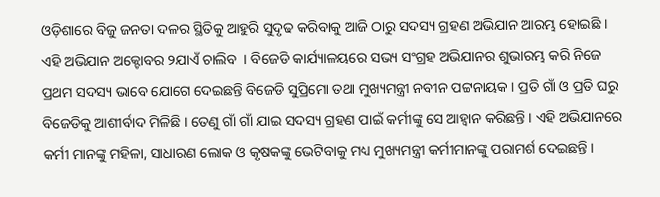ଓଡ଼ିଶାରେ ବିଜୁ ଜନତା ଦଳର ସ୍ଥିତିକୁ ଆହୁରି ସୁଦୃଢ କରିବାକୁ ଆଜି ଠାରୁ ସଦସ୍ୟ ଗ୍ରହଣ ଅଭିଯାନ ଆରମ୍ଭ ହୋଇଛି । ଏହି ଅଭିଯାନ ଅକ୍ଟୋବର ୨ଯାଏଁ ଚାଲିବ  । ବିଜେଡି କାର୍ଯ୍ୟାଳୟରେ ସଭ୍ୟ ସଂଗ୍ରହ ଅଭିଯାନର ଶୁଭାରମ୍ଭ କରି ନିଜେ ପ୍ରଥମ ସଦସ୍ୟ ଭାବେ ଯୋଗେ ଦେଇଛନ୍ତି ବିଜେଡି ସୁପ୍ରିମୋ ତଥା ମୁଖ୍ୟମନ୍ତ୍ରୀ ନବୀନ ପଟ୍ଟନାୟକ । ପ୍ରତି ଗାଁ ଓ ପ୍ରତି ଘରୁ ବିଜେଡିକୁ ଆଶୀର୍ବାଦ ମିଳିଛି । ତେଣୁ ଗାଁ ଗାଁ ଯାଇ ସଦସ୍ୟ ଗ୍ରହଣ ପାଇଁ କର୍ମୀଙ୍କୁ ସେ ଆହ୍ୱାନ କରିଛନ୍ତି । ଏହି ଅଭିଯାନରେ କର୍ମୀ ମାନଙ୍କୁ ମହିଳା, ସାଧାରଣ ଲୋକ ଓ କୃଷକଙ୍କୁ ଭେଟିବାକୁ ମଧ୍ୟ ମୁଖ୍ୟମନ୍ତ୍ରୀ କର୍ମୀମାନଙ୍କୁ ପରାମର୍ଶ ଦେଇଛନ୍ତି ।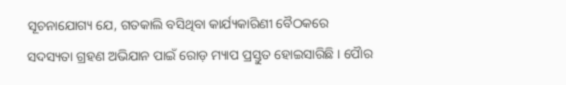ସୂଚନାଯୋଗ୍ୟ ଯେ, ଗତକାଲି ବସିଥିବା କାର୍ଯ୍ୟକାରିଣୀ ବୈଠକରେ ସଦସ୍ୟତା ଗ୍ରହଣ ଅଭିଯାନ ପାଇଁ ରୋଡ଼ ମ୍ୟାପ ପ୍ରସ୍ତୁତ ହୋଇସାରିଛି । ପୈାର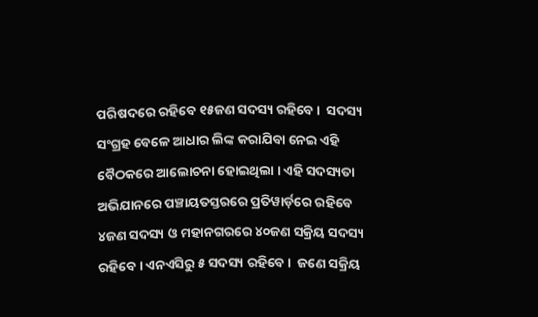ପରିଷଦରେ ରହିବେ ୧୫ଜଣ ସଦସ୍ୟ ରହିବେ ।  ସଦସ୍ୟ ସଂଗ୍ରହ ବେଳେ ଆଧାର ଲିଙ୍କ କରାଯିବା ନେଇ ଏହି ବୈଠକରେ ଆଲୋଚନା ହୋଇଥିଲା । ଏହି ସଦସ୍ୟତା ଅଭିଯାନରେ ପଞ୍ଚାୟତସ୍ତରରେ ପ୍ରତିୱାର୍ଡ଼ରେ ରହିବେ ୪ଜଣ ସଦସ୍ୟ ଓ ମହାନଗରରେ ୪୦ଜଣ ସକ୍ରିୟ ସଦସ୍ୟ ରହିବେ । ଏନଏସିରୁ ୫ ସଦସ୍ୟ ରହିବେ ।  ଜଣେ ସକ୍ରିୟ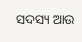ସଦସ୍ୟ ଆଉ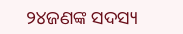୨୪ଜଣଙ୍କ ସଦସ୍ୟ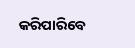କରିପାରିବେ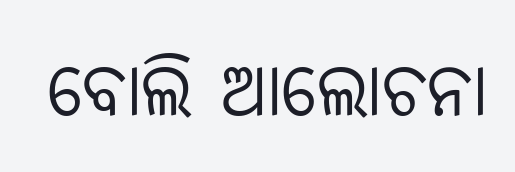ବୋଲି ଆଲୋଚନା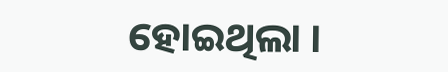ହୋଇଥିଲା ।